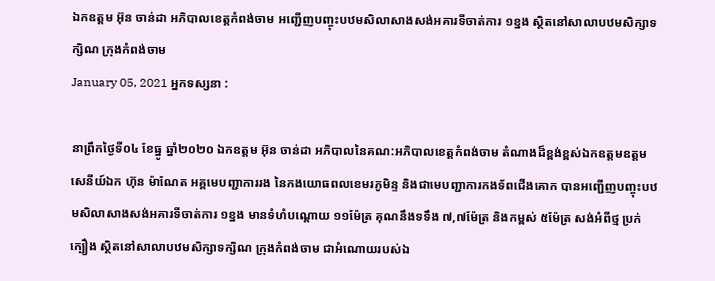ឯកឧត្ដម អ៊ុន ចាន់ដា អភិបាលខេត្តកំពង់ចាម អញ្ជើញបញ្ចុះបឋមសិលាសាងសង់អគារទីចាត់ការ ១ខ្នង ស្ថិតនៅសាលាបឋមសិក្សាទក្សិណ ក្រុងកំពង់ចាម
January 05, 2021 អ្នកទស្សនា :

នាព្រឹកថ្ងៃទី០៤ ខែធ្នូ ឆ្នាំ២០២០ ឯកឧត្ដម អ៊ុន ចាន់ដា អភិបាលនៃគណ:អភិបាលខេត្តកំពង់ចាម តំណាងដ៏ខ្ពង់ខ្ពស់ឯកឧត្តមឧត្តមសេនីយ៍ឯក ហ៊ុន ម៉ាណែត អគ្គមេបញ្ជាការរង នៃកងយោធពលខេមរភូមិន្ទ និងជាមេបញ្ជាការកងទ័ពជើងគោក បានអញ្ជើញបញ្ចុះបឋមសិលាសាងសង់អគារទីចាត់ការ ១ខ្នង មានទំហំបណ្ដោយ ១១ម៉ែត្រ គុណនឹងទទឹង ៧,៧ម៉ែត្រ និងកម្ពស់ ៥ម៉ែត្រ សង់អំពីថ្ម ប្រក់ក្បឿង ស្ថិតនៅសាលាបឋមសិក្សាទក្សិណ ក្រុងកំពង់ចាម ជាអំណោយរបស់ឯ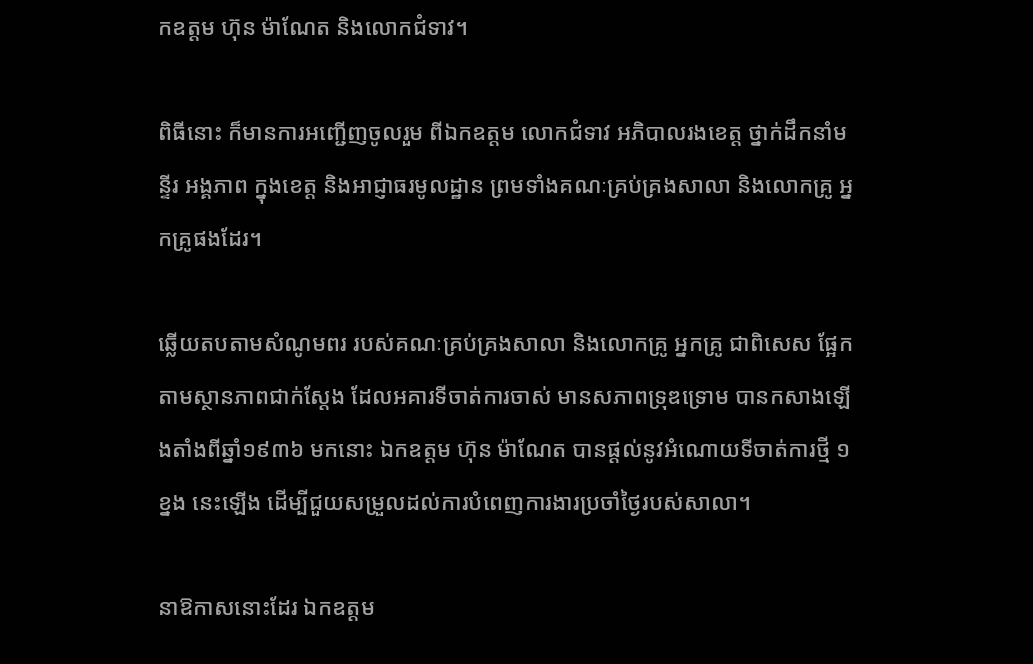កឧត្តម ហ៊ុន ម៉ាណែត និងលោកជំទាវ។

ពិធីនោះ ក៏មានការអញ្ជើញចូលរួម ពីឯកឧត្ដម លោកជំទាវ អភិបាលរងខេត្ត ថ្នាក់ដឹកនាំមន្ទីរ អង្គភាព ក្នុងខេត្ត និងអាជ្ញាធរមូលដ្ឋាន ព្រមទាំងគណៈគ្រប់គ្រងសាលា និងលោកគ្រូ អ្នកគ្រូផងដែរ។

ឆ្លើយតបតាមសំណូមពរ របស់គណៈគ្រប់គ្រងសាលា និងលោកគ្រូ អ្នកគ្រូ ជាពិសេស ផ្អែកតាមស្ថានភាពជាក់ស្ដែង ដែលអគារទីចាត់ការចាស់ មានសភាពទ្រុឌទ្រោម បានកសាងឡើងតាំងពីឆ្នាំ១៩៣៦ មកនោះ ឯកឧត្តម ហ៊ុន ម៉ាណែត បានផ្ដល់នូវអំណោយទីចាត់ការថ្មី ១ខ្នង នេះឡើង ដើម្បីជួយសម្រួលដល់ការបំពេញការងារប្រចាំថ្ងៃរបស់សាលា។

នាឱកាសនោះដែរ ឯកឧត្ដម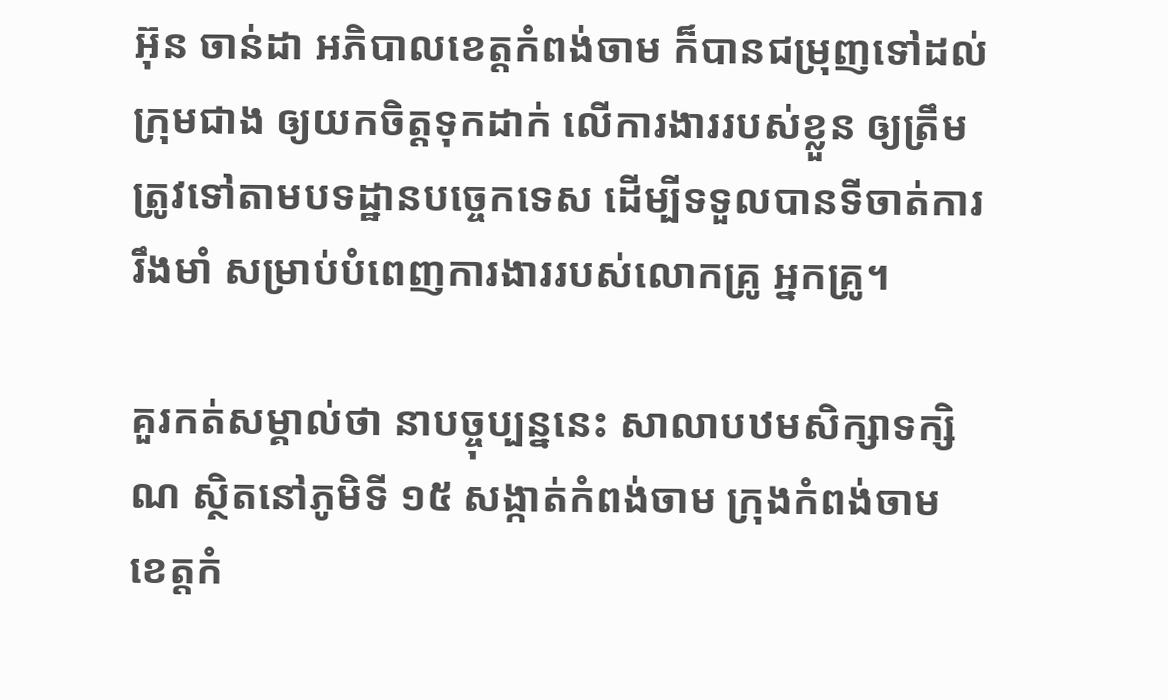អ៊ុន ចាន់ដា អភិបាលខេត្តកំពង់ចាម ក៏បានជម្រុញទៅដល់ក្រុមជាង ឲ្យយកចិត្តទុកដាក់ លើការងាររបស់ខ្លួន ឲ្យត្រឹមត្រូវទៅតាមបទដ្ឋានបច្ចេកទេស ដើម្បីទទួលបានទីចាត់ការរឹងមាំ សម្រាប់បំពេញការងាររបស់លោកគ្រូ អ្នកគ្រូ។

គួរកត់សម្គាល់ថា នាបច្ចុប្បន្ននេះ សាលាបឋមសិក្សាទក្សិណ ស្ថិតនៅភូមិទី ១៥ សង្កាត់កំពង់ចាម ក្រុងកំពង់ចាម ខេត្តកំ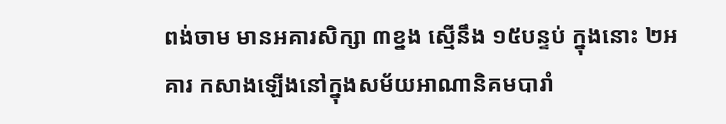ពង់ចាម មានអគារសិក្សា ៣ខ្នង ស្មើនឹង ១៥បន្ទប់ ក្នុងនោះ ២អគារ កសាងឡើងនៅក្នុងសម័យអាណានិគមបារាំ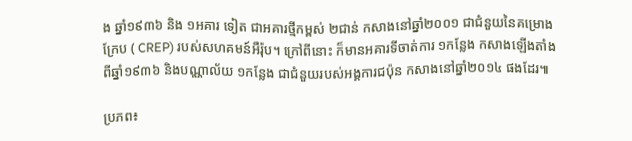ង ឆ្នាំ១៩៣៦ និង ១អគារ ទៀត ជាអគារថ្មីកម្ពស់ ២ជាន់ កសាងនៅឆ្នាំ២០០១ ជាជំនួយនៃគម្រោងក្រែប ( CREP) របស់សហគមន៍អឺរ៉ុប។ ក្រៅពីនោះ ក៏មានអគារទីចាត់ការ ១កន្លែង កសាងឡើងតាំងពីឆ្នាំ១៩៣៦ និងបណ្ណាល័យ ១កន្លែង ជាជំនួយរបស់អង្គការជប៉ុន កសាងនៅឆ្នាំ២០១៤ ផងដែរ៕

ប្រភព៖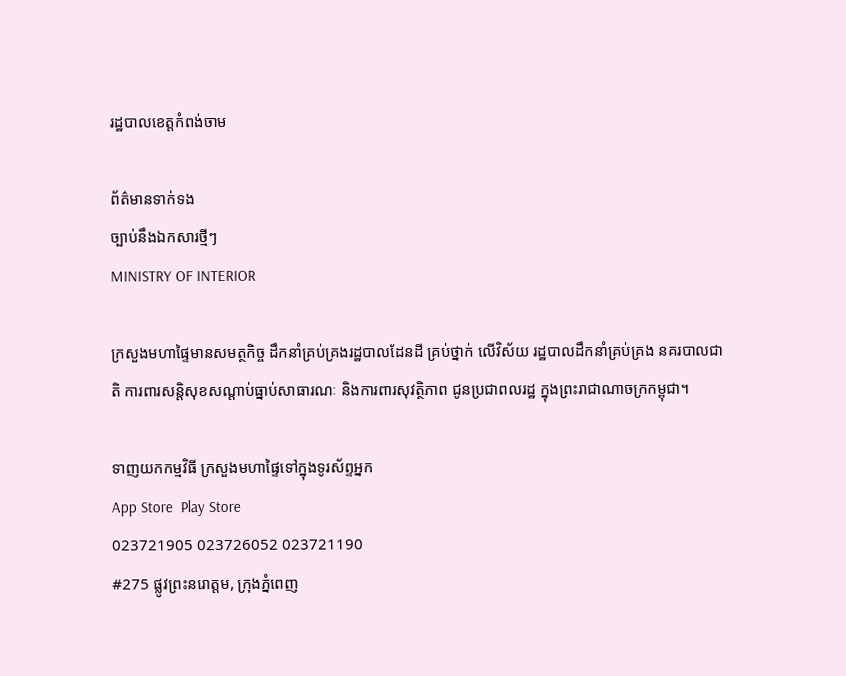រដ្ឋបាលខេត្តកំពង់ចាម

ព័ត៌មានទាក់ទង
ច្បាប់នឹងឯកសារថ្មីៗ
MINISTRY OF INTERIOR

ក្រសួងមហាផ្ទៃមានសមត្ថកិច្ច ដឹកនាំគ្រប់គ្រងរដ្ឋបាលដែនដី គ្រប់ថ្នាក់ លើវិស័យ រដ្ឋបាលដឹកនាំគ្រប់គ្រង នគរបាលជាតិ ការពារសន្តិសុខសណ្តាប់ធ្នាប់សាធារណៈ និងការពារសុវត្ថិភាព ជូនប្រជាពលរដ្ឋ ក្នុងព្រះរាជាណាចក្រកម្ពុជា។

ទាញយកកម្មវិធី ក្រសួងមហាផ្ទៃទៅក្នុងទូរស័ព្ទអ្នក
App Store  Play Store
023721905 023726052 023721190
#275 ផ្លូវព្រះនរោត្តម, ក្រុងភ្នំពេញ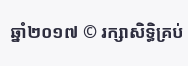ឆ្នាំ២០១៧ © រក្សាសិទ្ធិគ្រប់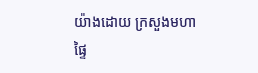យ៉ាងដោយ ក្រសួងមហាផ្ទៃ